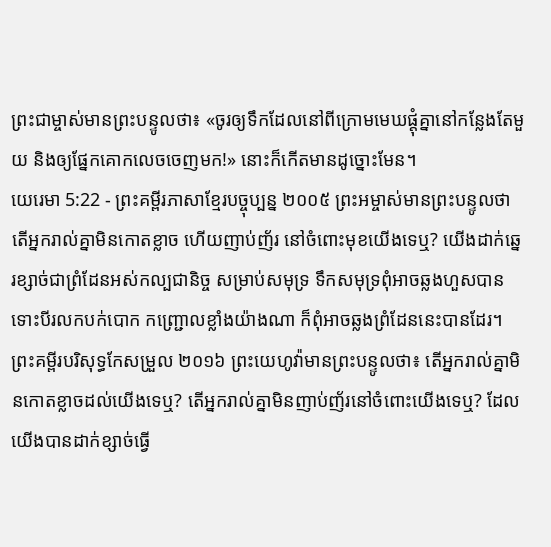ព្រះជាម្ចាស់មានព្រះបន្ទូលថា៖ «ចូរឲ្យទឹកដែលនៅពីក្រោមមេឃផ្តុំគ្នានៅកន្លែងតែមួយ និងឲ្យផ្នែកគោកលេចចេញមក!» នោះក៏កើតមានដូច្នោះមែន។
យេរេមា 5:22 - ព្រះគម្ពីរភាសាខ្មែរបច្ចុប្បន្ន ២០០៥ ព្រះអម្ចាស់មានព្រះបន្ទូលថា តើអ្នករាល់គ្នាមិនកោតខ្លាច ហើយញាប់ញ័រ នៅចំពោះមុខយើងទេឬ? យើងដាក់ឆ្នេរខ្សាច់ជាព្រំដែនអស់កល្បជានិច្ច សម្រាប់សមុទ្រ ទឹកសមុទ្រពុំអាចឆ្លងហួសបាន ទោះបីរលកបក់បោក កញ្ជ្រោលខ្លាំងយ៉ាងណា ក៏ពុំអាចឆ្លងព្រំដែននេះបានដែរ។ ព្រះគម្ពីរបរិសុទ្ធកែសម្រួល ២០១៦ ព្រះយេហូវ៉ាមានព្រះបន្ទូលថា៖ តើអ្នករាល់គ្នាមិនកោតខ្លាចដល់យើងទេឬ? តើអ្នករាល់គ្នាមិនញាប់ញ័រនៅចំពោះយើងទេឬ? ដែលយើងបានដាក់ខ្សាច់ធ្វើ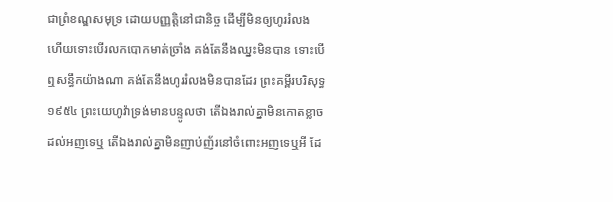ជាព្រំខណ្ឌសមុទ្រ ដោយបញ្ញត្តិនៅជានិច្ច ដើម្បីមិនឲ្យហូររំលង ហើយទោះបើរលកបោកមាត់ច្រាំង គង់តែនឹងឈ្នះមិនបាន ទោះបើឮសន្ធឹកយ៉ាងណា គង់តែនឹងហូររំលងមិនបានដែរ ព្រះគម្ពីរបរិសុទ្ធ ១៩៥៤ ព្រះយេហូវ៉ាទ្រង់មានបន្ទូលថា តើឯងរាល់គ្នាមិនកោតខ្លាចដល់អញទេឬ តើឯងរាល់គ្នាមិនញាប់ញ័រនៅចំពោះអញទេឬអី ដែ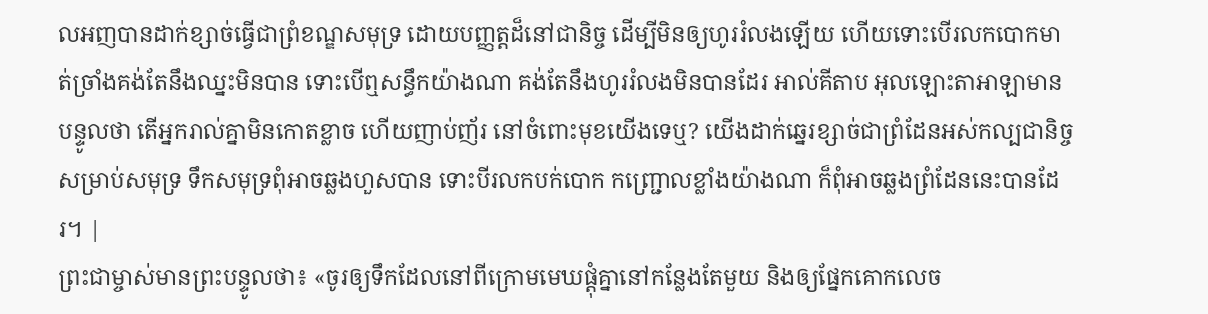លអញបានដាក់ខ្សាច់ធ្វើជាព្រំខណ្ឌសមុទ្រ ដោយបញ្ញត្តដ៏នៅជានិច្ច ដើម្បីមិនឲ្យហូររំលងឡើយ ហើយទោះបើរលកបោកមាត់ច្រាំងគង់តែនឹងឈ្នះមិនបាន ទោះបើឮសន្ធឹកយ៉ាងណា គង់តែនឹងហូររំលងមិនបានដែរ អាល់គីតាប អុលឡោះតាអាឡាមានបន្ទូលថា តើអ្នករាល់គ្នាមិនកោតខ្លាច ហើយញាប់ញ័រ នៅចំពោះមុខយើងទេឬ? យើងដាក់ឆ្នេរខ្សាច់ជាព្រំដែនអស់កល្បជានិច្ច សម្រាប់សមុទ្រ ទឹកសមុទ្រពុំអាចឆ្លងហួសបាន ទោះបីរលកបក់បោក កញ្ជ្រោលខ្លាំងយ៉ាងណា ក៏ពុំអាចឆ្លងព្រំដែននេះបានដែរ។ |
ព្រះជាម្ចាស់មានព្រះបន្ទូលថា៖ «ចូរឲ្យទឹកដែលនៅពីក្រោមមេឃផ្តុំគ្នានៅកន្លែងតែមួយ និងឲ្យផ្នែកគោកលេច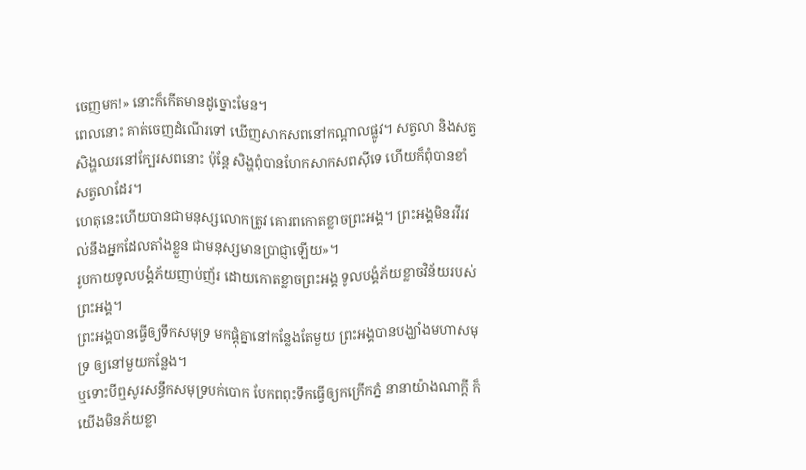ចេញមក!» នោះក៏កើតមានដូច្នោះមែន។
ពេលនោះ គាត់ចេញដំណើរទៅ ឃើញសាកសពនៅកណ្ដាលផ្លូវ។ សត្វលា និងសត្វសិង្ហឈរនៅក្បែរសពនោះ ប៉ុន្តែ សិង្ហពុំបានហែកសាកសពស៊ីទេ ហើយក៏ពុំបានខាំសត្វលាដែរ។
ហេតុនេះហើយបានជាមនុស្សលោកត្រូវ គោរពកោតខ្លាចព្រះអង្គ។ ព្រះអង្គមិនរវីរវល់នឹងអ្នកដែលតាំងខ្លួន ជាមនុស្សមានប្រាជ្ញាឡើយ»។
រូបកាយទូលបង្គំភ័យញាប់ញ័រ ដោយកោតខ្លាចព្រះអង្គ ទូលបង្គំភ័យខ្លាចវិន័យរបស់ព្រះអង្គ។
ព្រះអង្គបានធ្វើឲ្យទឹកសមុទ្រ មកផ្ដុំគ្នានៅកន្លែងតែមួយ ព្រះអង្គបានបង្ឃាំងមហាសមុទ្រ ឲ្យនៅមួយកន្លែង។
ឬទោះបីឮសូរសន្ធឹកសមុទ្របក់បោក បែកពពុះទឹកធ្វើឲ្យកក្រើកភ្នំ នានាយ៉ាងណាក្ដី ក៏យើងមិនភ័យខ្លា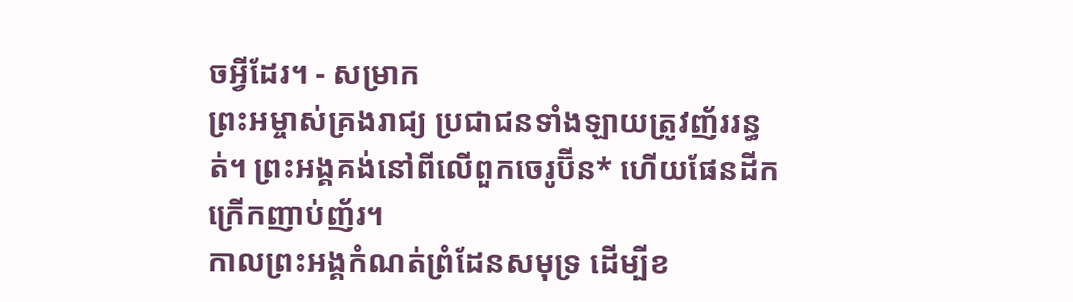ចអ្វីដែរ។ - សម្រាក
ព្រះអម្ចាស់គ្រងរាជ្យ ប្រជាជនទាំងឡាយត្រូវញ័ររន្ធត់។ ព្រះអង្គគង់នៅពីលើពួកចេរូប៊ីន* ហើយផែនដីកក្រើកញាប់ញ័រ។
កាលព្រះអង្គកំណត់ព្រំដែនសមុទ្រ ដើម្បីខ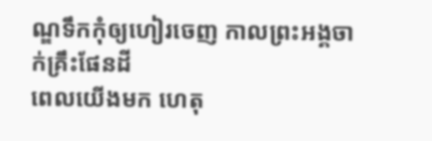ណ្ឌទឹកកុំឲ្យហៀរចេញ កាលព្រះអង្គចាក់គ្រឹះផែនដី
ពេលយើងមក ហេតុ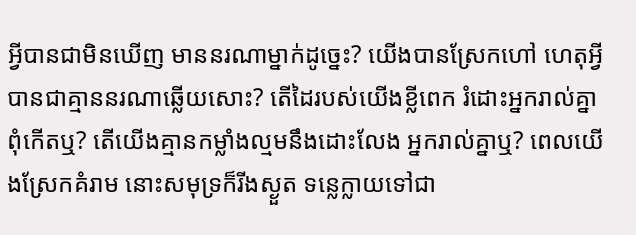អ្វីបានជាមិនឃើញ មាននរណាម្នាក់ដូច្នេះ? យើងបានស្រែកហៅ ហេតុអ្វីបានជាគ្មាននរណាឆ្លើយសោះ? តើដៃរបស់យើងខ្លីពេក រំដោះអ្នករាល់គ្នាពុំកើតឬ? តើយើងគ្មានកម្លាំងល្មមនឹងដោះលែង អ្នករាល់គ្នាឬ? ពេលយើងស្រែកគំរាម នោះសមុទ្រក៏រីងស្ងួត ទន្លេក្លាយទៅជា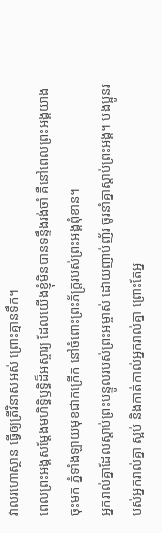វាលរហោស្ថាន ធ្វើឲ្យត្រីវិនាសអស់ ព្រោះគ្មានទឹក។
ពេលព្រះអង្គសម្តែងមហិទ្ធិឫទ្ធិដ៏អស្ចារ្យ ដែលយើងខ្ញុំមិនបានទន្ទឹងរង់ចាំ គឺនៅពេលព្រះអង្គយាងចុះមក ភ្នំទាំងឡាយមុខជាកក្រើក នៅចំពោះព្រះភ័ក្ត្ររបស់ព្រះអង្គពុំខាន។
អ្នករាល់គ្នាដែលស្ដាប់ព្រះបន្ទូលរបស់ព្រះអម្ចាស់ ដោយញាប់ញ័រ ចូរនាំគ្នាស្ដាប់ព្រះអង្គ។ បងប្អូនរបស់អ្នករាល់គ្នា ស្អប់ និងកាត់កាល់អ្នករាល់គ្នា ព្រោះតែអ្ន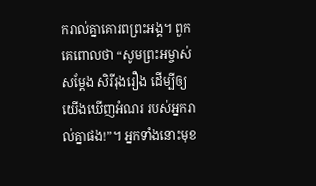ករាល់គ្នាគោរពព្រះអង្គ។ ពួកគេពោលថា “សូមព្រះអម្ចាស់សម្តែង សិរីរុងរឿង ដើម្បីឲ្យយើងឃើញអំណរ របស់អ្នករាល់គ្នាផង!”។ អ្នកទាំងនោះមុខ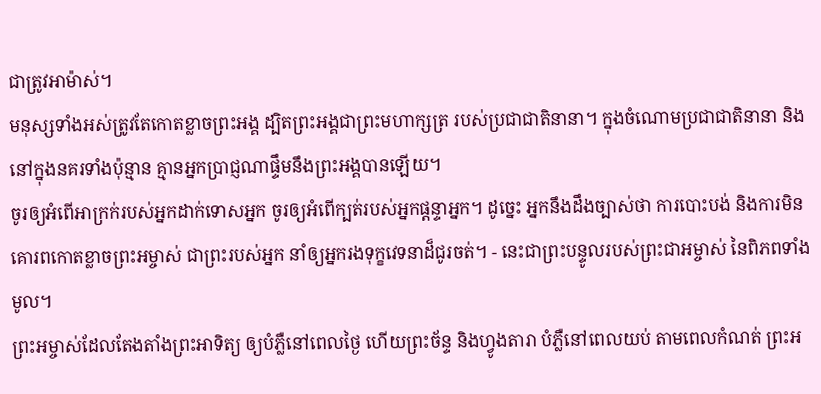ជាត្រូវអាម៉ាស់។
មនុស្សទាំងអស់ត្រូវតែកោតខ្លាចព្រះអង្គ ដ្បិតព្រះអង្គជាព្រះមហាក្សត្រ របស់ប្រជាជាតិនានា។ ក្នុងចំណោមប្រជាជាតិនានា និងនៅក្នុងនគរទាំងប៉ុន្មាន គ្មានអ្នកប្រាជ្ញណាផ្ទឹមនឹងព្រះអង្គបានឡើយ។
ចូរឲ្យអំពើអាក្រក់របស់អ្នកដាក់ទោសអ្នក ចូរឲ្យអំពើក្បត់របស់អ្នកផ្តន្ទាអ្នក។ ដូច្នេះ អ្នកនឹងដឹងច្បាស់ថា ការបោះបង់ និងការមិនគោរពកោតខ្លាចព្រះអម្ចាស់ ជាព្រះរបស់អ្នក នាំឲ្យអ្នករងទុក្ខវេទនាដ៏ជូរចត់។ - នេះជាព្រះបន្ទូលរបស់ព្រះជាអម្ចាស់ នៃពិភពទាំងមូល។
ព្រះអម្ចាស់ដែលតែងតាំងព្រះអាទិត្យ ឲ្យបំភ្លឺនៅពេលថ្ងៃ ហើយព្រះច័ន្ទ និងហ្វូងតារា បំភ្លឺនៅពេលយប់ តាមពេលកំណត់ ព្រះអ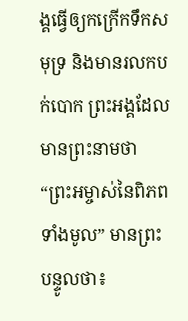ង្គធ្វើឲ្យកក្រើកទឹកសមុទ្រ និងមានរលកបក់បោក ព្រះអង្គដែលមានព្រះនាមថា “ព្រះអម្ចាស់នៃពិភពទាំងមូល” មានព្រះបន្ទូលថា៖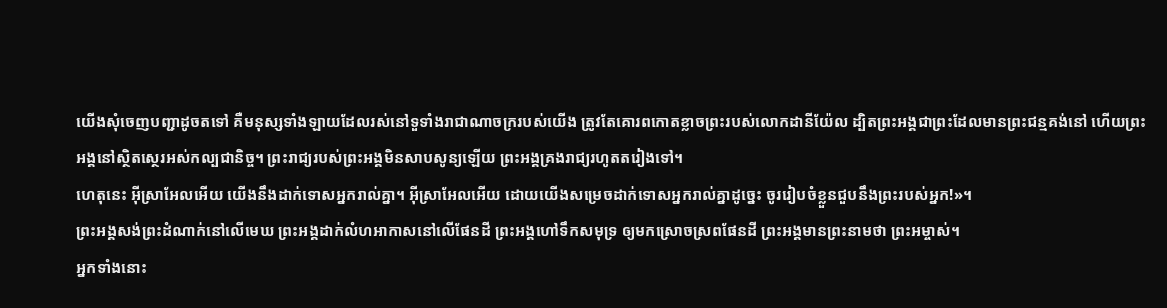យើងសុំចេញបញ្ជាដូចតទៅ គឺមនុស្សទាំងឡាយដែលរស់នៅទួទាំងរាជាណាចក្ររបស់យើង ត្រូវតែគោរពកោតខ្លាចព្រះរបស់លោកដានីយ៉ែល ដ្បិតព្រះអង្គជាព្រះដែលមានព្រះជន្មគង់នៅ ហើយព្រះអង្គនៅស្ថិតស្ថេរអស់កល្បជានិច្ច។ ព្រះរាជ្យរបស់ព្រះអង្គមិនសាបសូន្យឡើយ ព្រះអង្គគ្រងរាជ្យរហូតតរៀងទៅ។
ហេតុនេះ អ៊ីស្រាអែលអើយ យើងនឹងដាក់ទោសអ្នករាល់គ្នា។ អ៊ីស្រាអែលអើយ ដោយយើងសម្រេចដាក់ទោសអ្នករាល់គ្នាដូច្នេះ ចូររៀបចំខ្លួនជួបនឹងព្រះរបស់អ្នក!»។
ព្រះអង្គសង់ព្រះដំណាក់នៅលើមេឃ ព្រះអង្គដាក់លំហអាកាសនៅលើផែនដី ព្រះអង្គហៅទឹកសមុទ្រ ឲ្យមកស្រោចស្រពផែនដី ព្រះអង្គមានព្រះនាមថា ព្រះអម្ចាស់។
អ្នកទាំងនោះ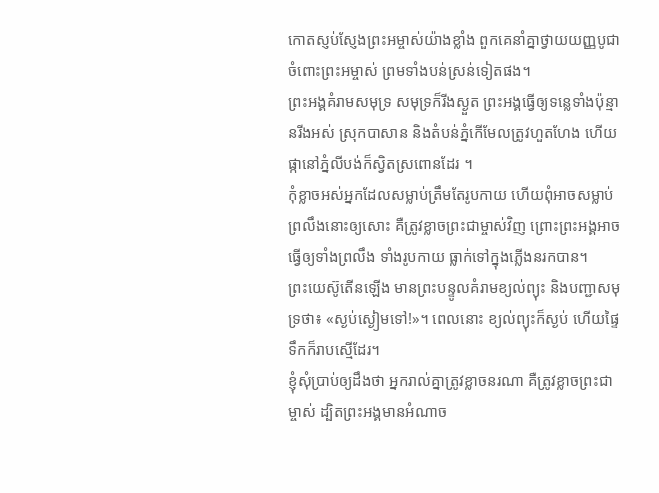កោតស្ញប់ស្ញែងព្រះអម្ចាស់យ៉ាងខ្លាំង ពួកគេនាំគ្នាថ្វាយយញ្ញបូជាចំពោះព្រះអម្ចាស់ ព្រមទាំងបន់ស្រន់ទៀតផង។
ព្រះអង្គគំរាមសមុទ្រ សមុទ្រក៏រីងស្ងួត ព្រះអង្គធ្វើឲ្យទន្លេទាំងប៉ុន្មានរីងអស់ ស្រុកបាសាន និងតំបន់ភ្នំកើមែលត្រូវហួតហែង ហើយផ្កានៅភ្នំលីបង់ក៏ស្វិតស្រពោនដែរ ។
កុំខ្លាចអស់អ្នកដែលសម្លាប់ត្រឹមតែរូបកាយ ហើយពុំអាចសម្លាប់ព្រលឹងនោះឲ្យសោះ គឺត្រូវខ្លាចព្រះជាម្ចាស់វិញ ព្រោះព្រះអង្គអាចធ្វើឲ្យទាំងព្រលឹង ទាំងរូបកាយ ធ្លាក់ទៅក្នុងភ្លើងនរកបាន។
ព្រះយេស៊ូតើនឡើង មានព្រះបន្ទូលគំរាមខ្យល់ព្យុះ និងបញ្ជាសមុទ្រថា៖ «ស្ងប់ស្ងៀមទៅ!»។ ពេលនោះ ខ្យល់ព្យុះក៏ស្ងប់ ហើយផ្ទៃទឹកក៏រាបស្មើដែរ។
ខ្ញុំសុំប្រាប់ឲ្យដឹងថា អ្នករាល់គ្នាត្រូវខ្លាចនរណា គឺត្រូវខ្លាចព្រះជាម្ចាស់ ដ្បិតព្រះអង្គមានអំណាច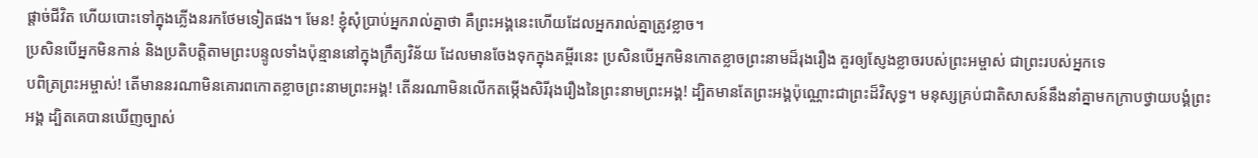ផ្ដាច់ជីវិត ហើយបោះទៅក្នុងភ្លើងនរកថែមទៀតផង។ មែន! ខ្ញុំសុំប្រាប់អ្នករាល់គ្នាថា គឺព្រះអង្គនេះហើយដែលអ្នករាល់គ្នាត្រូវខ្លាច។
ប្រសិនបើអ្នកមិនកាន់ និងប្រតិបត្តិតាមព្រះបន្ទូលទាំងប៉ុន្មាននៅក្នុងក្រឹត្យវិន័យ ដែលមានចែងទុកក្នុងគម្ពីរនេះ ប្រសិនបើអ្នកមិនកោតខ្លាចព្រះនាមដ៏រុងរឿង គួរឲ្យស្ញែងខ្លាចរបស់ព្រះអម្ចាស់ ជាព្រះរបស់អ្នកទេ
បពិត្រព្រះអម្ចាស់! តើមាននរណាមិនគោរពកោតខ្លាចព្រះនាមព្រះអង្គ! តើនរណាមិនលើកតម្កើងសិរីរុងរឿងនៃព្រះនាមព្រះអង្គ! ដ្បិតមានតែព្រះអង្គប៉ុណ្ណោះជាព្រះដ៏វិសុទ្ធ។ មនុស្សគ្រប់ជាតិសាសន៍នឹងនាំគ្នាមកក្រាបថ្វាយបង្គំព្រះអង្គ ដ្បិតគេបានឃើញច្បាស់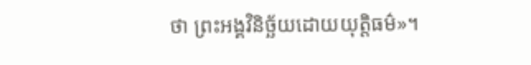ថា ព្រះអង្គវិនិច្ឆ័យដោយយុត្តិធម៌»។